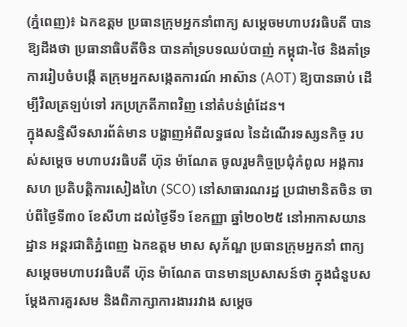(ភ្នំពេញ)៖ ឯកឧត្តម ប្រធានក្រុមអ្នកនាំពាក្យ សម្ដេចមហាបវរធិបតី បានឱ្យដឹងថា ប្រធានាធិបតីចិន បានគាំទ្របទឈប់បាញ់ កម្ពុជា-ថៃ និងគាំទ្រការរៀបចំបង្កើ តក្រុមអ្នកសង្កេតការណ៍ អាស៊ាន (AOT) ឱ្យបានឆាប់ ដើម្បីវិលត្រឡប់ទៅ រកប្រក្រតីភាពវិញ នៅតំបន់ព្រំដែន។
ក្នុងសន្និសីទសារព័ត៌មាន បង្ហាញអំពីលទ្ធផល នៃដំណើរទស្សនកិច្ច របស់សម្ដេច មហាបវរធិបតី ហ៊ុន ម៉ាណែត ចូលរួមកិច្ចប្រជុំកំពូល អង្គការសហ ប្រតិបត្តិការសៀងហៃ (SCO) នៅសាធារណរដ្ឋ ប្រជាមានិតចិន ចាប់ពីថ្ងៃទី៣០ ខែសីហា ដល់ថ្ងៃទី១ ខែកញ្ញា ឆ្នាំ២០២៥ នៅអាកាសយានដ្ឋាន អន្តរជាតិភ្នំពេញ ឯកឧត្តម មាស សុភ័ណ្ឌ ប្រធានក្រុមអ្នកនាំ ពាក្យសម្ដេចមហាបវរធិបតី ហ៊ុន ម៉ាណែត បានមានប្រសាសន៍ថា ក្នុងជំនួបសម្ដែងការគួរសម និងពិភាក្សាការងាររវាង សម្ដេច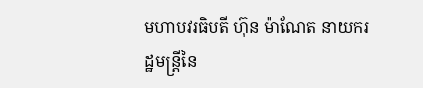មហាបវរធិបតី ហ៊ុន ម៉ាណែត នាយករដ្ឋមន្ត្រីនៃ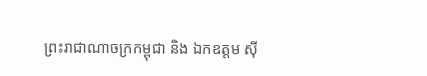ព្រះរាជាណាចក្រកម្ពុជា និង ឯកឧត្តម ស៊ី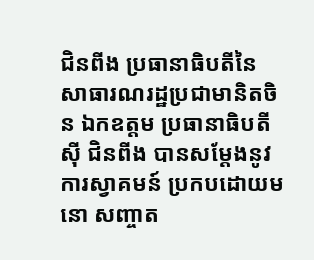ជិនពីង ប្រធានាធិបតីនៃ សាធារណរដ្ឋប្រជាមានិតចិន ឯកឧត្តម ប្រធានាធិបតី ស៊ី ជិនពីង បានសម្ដែងនូវការស្វាគមន៍ ប្រកបដោយមនោ សញ្ចាត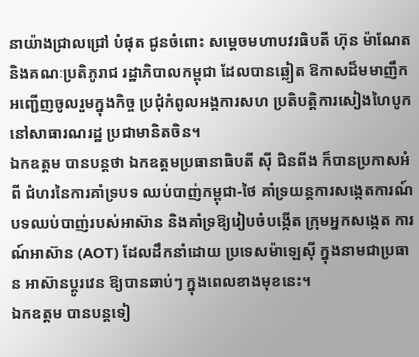នាយ៉ាងជ្រាលជ្រៅ បំផុត ជូនចំពោះ សម្ដេចមហាបវរធិបតី ហ៊ុន ម៉ាណែត និងគណៈប្រតិភូរាជ រដ្ឋាភិបាលកម្ពុជា ដែលបានឆ្លៀត ឱកាសដ៏មមាញឹក អញ្ជើញចូលរួមក្នុងកិច្ច ប្រជុំកំពូលអង្គការសហ ប្រតិបត្តិការសៀងហៃបូក នៅសាធារណរដ្ឋ ប្រជាមានិតចិន។
ឯកឧត្តម បានបន្តថា ឯកឧត្តមប្រធានាធិបតី ស៊ី ជិនពីង ក៏បានប្រកាសអំពី ជំហរនៃការគាំទ្របទ ឈប់បាញ់កម្ពុជា-ថៃ គាំទ្រយន្ដការសង្កេតការណ៍ បទឈប់បាញ់របស់អាស៊ាន និងគាំទ្រឱ្យរៀបចំបង្កើត ក្រុមអ្នកសង្កេត ការណ៍អាស៊ាន (AOT) ដែលដឹកនាំដោយ ប្រទេសម៉ាឡេស៊ី ក្នុងនាមជាប្រធាន អាស៊ានប្ដូរវេន ឱ្យបានឆាប់ៗ ក្នុងពេលខាងមុខនេះ។
ឯកឧត្តម បានបន្តទៀ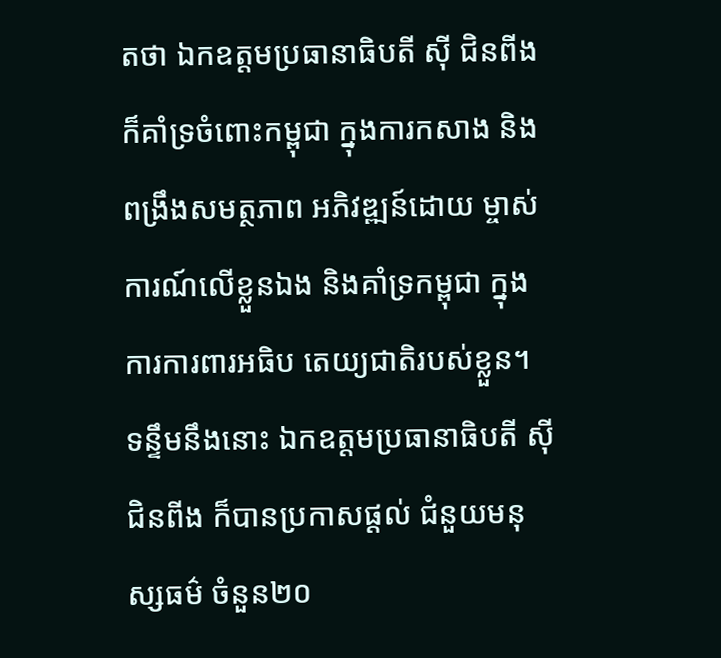តថា ឯកឧត្តមប្រធានាធិបតី ស៊ី ជិនពីង ក៏គាំទ្រចំពោះកម្ពុជា ក្នុងការកសាង និងពង្រឹងសមត្ថភាព អភិវឌ្ឍន៍ដោយ ម្ចាស់ការណ៍លើខ្លួនឯង និងគាំទ្រកម្ពុជា ក្នុងការការពារអធិប តេយ្យជាតិរបស់ខ្លួន។
ទន្ទឹមនឹងនោះ ឯកឧត្តមប្រធានាធិបតី ស៊ី ជិនពីង ក៏បានប្រកាសផ្ដល់ ជំនួយមនុស្សធម៌ ចំនួន២០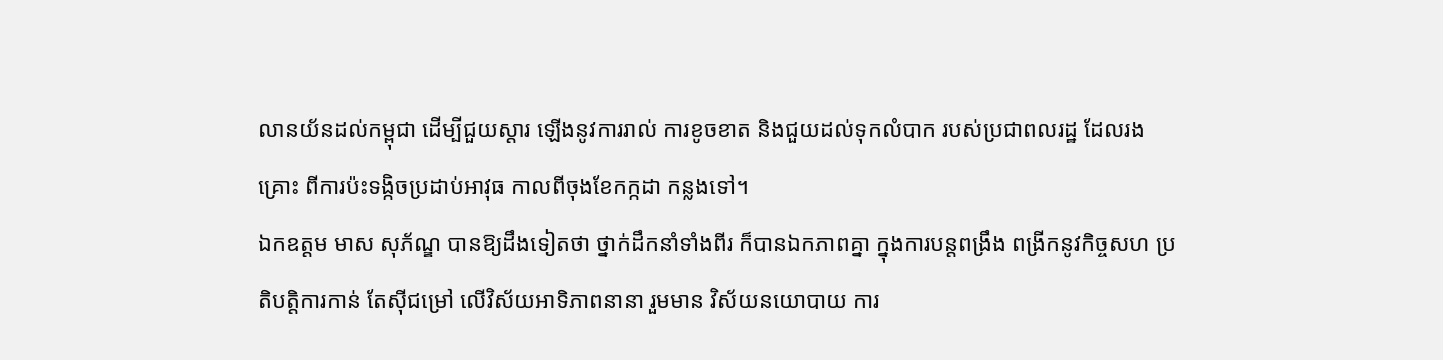លានយ័នដល់កម្ពុជា ដើម្បីជួយស្ដារ ឡើងនូវការរាល់ ការខូចខាត និងជួយដល់ទុកលំបាក របស់ប្រជាពលរដ្ឋ ដែលរងគ្រោះ ពីការប៉ះទង្កិចប្រដាប់អាវុធ កាលពីចុងខែកក្កដា កន្លងទៅ។
ឯកឧត្តម មាស សុភ័ណ្ឌ បានឱ្យដឹងទៀតថា ថ្នាក់ដឹកនាំទាំងពីរ ក៏បានឯកភាពគ្នា ក្នុងការបន្ដពង្រឹង ពង្រីកនូវកិច្ចសហ ប្រតិបត្តិការកាន់ តែស៊ីជម្រៅ លើវិស័យអាទិភាពនានា រួមមាន វិស័យនយោបាយ ការ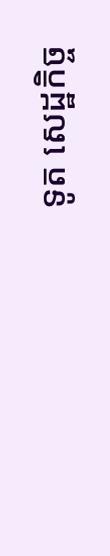ទូត សេដ្ឋកិច្ច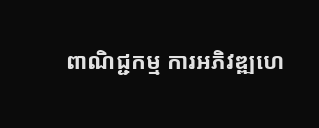ពាណិជ្ជកម្ម ការអភិវឌ្ឍហេ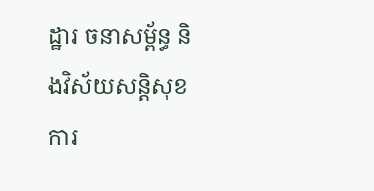ដ្ឋារ ចនាសម្ព័ន្ធ និងវិស័យសន្ដិសុខ ការ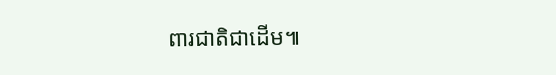ពារជាតិជាដើម៕